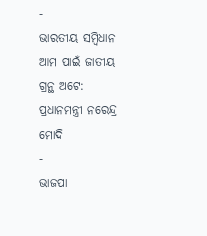-
ଭାରତୀୟ ସମ୍ବିଧାନ ଆମ ପାଇଁ ଜାତୀୟ ଗ୍ରନ୍ଥ ଅଟେ: ପ୍ରଧାନମନ୍ତ୍ରୀ ନରେନ୍ଦ୍ର ମୋଦି
-
ଭାଜପା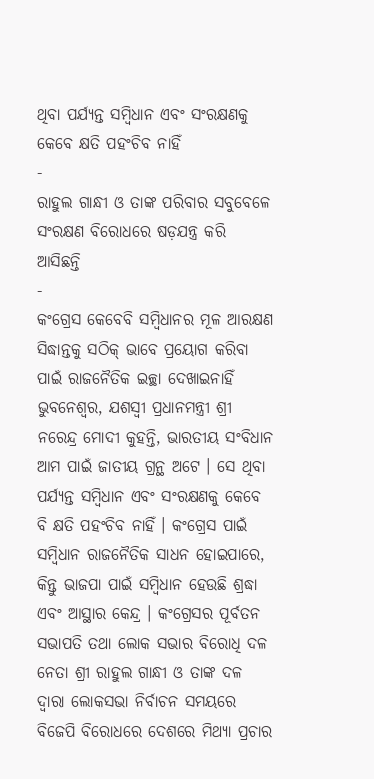ଥିବା ପର୍ଯ୍ୟନ୍ତ ସମ୍ବିଧାନ ଏବଂ ସଂରକ୍ଷଣକୁ କେବେ କ୍ଷତି ପହଂଚିବ ନାହିଁ
-
ରାହୁଲ ଗାନ୍ଧୀ ଓ ତାଙ୍କ ପରିବାର ସବୁବେଳେ ସଂରକ୍ଷଣ ବିରୋଧରେ ଷଡ଼ଯନ୍ତ୍ର କରି ଆସିଛନ୍ତି
-
କଂଗ୍ରେସ କେବେବି ସମ୍ବିଧାନର ମୂଳ ଆରକ୍ଷଣ ସିଦ୍ଧାନ୍ତକୁ ସଠିକ୍ ଭାବେ ପ୍ରୟୋଗ କରିବା ପାଇଁ ରାଜନୈତିକ ଇଚ୍ଛା ଦେଖାଇନାହିଁ
ଭୁବନେଶ୍ୱର, ଯଶସ୍ୱୀ ପ୍ରଧାନମନ୍ତ୍ରୀ ଶ୍ରୀ ନରେନ୍ଦ୍ର ମୋଦୀ କୁହନ୍ତି, ଭାରତୀୟ ସଂବିଧାନ ଆମ ପାଇଁ ଜାତୀୟ ଗ୍ରନ୍ଥ ଅଟେ । ସେ ଥିବା ପର୍ଯ୍ୟନ୍ତ ସମ୍ବିଧାନ ଏବଂ ସଂରକ୍ଷଣକୁ କେବେ ବି କ୍ଷତି ପହଂଚିବ ନାହିଁ । କଂଗ୍ରେସ ପାଇଁ ସମ୍ବିଧାନ ରାଜନୈତିକ ସାଧନ ହୋଇପାରେ, କିନ୍ତୁ ଭାଜପା ପାଇଁ ସମ୍ବିଧାନ ହେଉଛି ଶ୍ରଦ୍ଧା ଏବଂ ଆସ୍ଥାର କେନ୍ଦ୍ର । କଂଗ୍ରେସର ପୂର୍ବତନ ସଭାପତି ତଥା ଲୋକ ସଭାର ବିରୋଧି ଦଳ ନେତା ଶ୍ରୀ ରାହୁଲ ଗାନ୍ଧୀ ଓ ତାଙ୍କ ଦଳ ଦ୍ୱାରା ଲୋକସଭା ନିର୍ବାଚନ ସମୟରେ ବିଜେପି ବିରୋଧରେ ଦେଶରେ ମିଥ୍ୟା ପ୍ରଚାର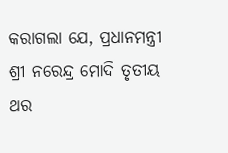କରାଗଲା ଯେ, ପ୍ରଧାନମନ୍ତ୍ରୀ ଶ୍ରୀ ନରେନ୍ଦ୍ର ମୋଦି ତୃତୀୟ ଥର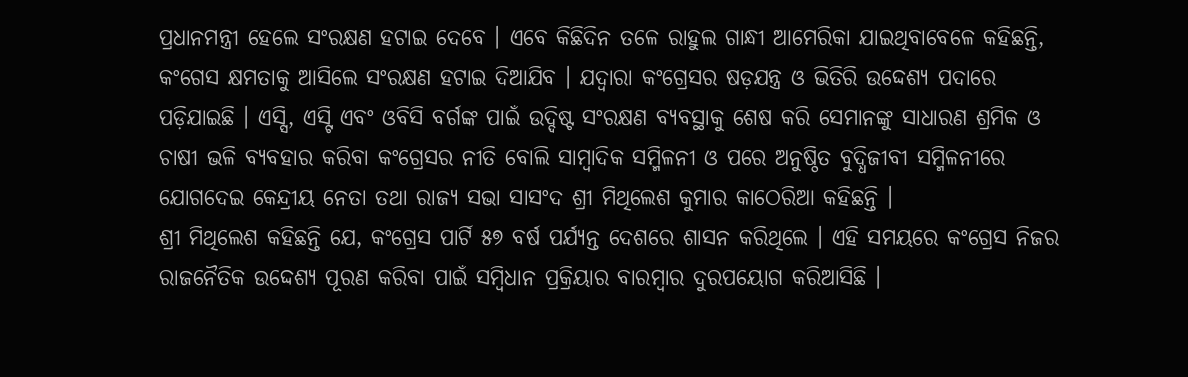ପ୍ରଧାନମନ୍ତ୍ରୀ ହେଲେ ସଂରକ୍ଷଣ ହଟାଇ ଦେବେ । ଏବେ କିଛିଦିନ ତଳେ ରାହୁଲ ଗାନ୍ଧୀ ଆମେରିକା ଯାଇଥିବାବେଳେ କହିଛନ୍ତି, କଂଗେସ କ୍ଷମତାକୁ ଆସିଲେ ସଂରକ୍ଷଣ ହଟାଇ ଦିଆଯିବ । ଯଦ୍ୱାରା କଂଗ୍ରେସର ଷଡ଼ଯନ୍ତ୍ର ଓ ଭିତିରି ଉଦ୍ଦେଶ୍ୟ ପଦାରେ ପଡ଼ିଯାଇଛି । ଏସ୍ସି, ଏସ୍ଟି ଏବଂ ଓବିସି ବର୍ଗଙ୍କ ପାଇଁ ଉଦ୍ଦିଷ୍ଟ ସଂରକ୍ଷଣ ବ୍ୟବସ୍ଥାକୁ ଶେଷ କରି ସେମାନଙ୍କୁ ସାଧାରଣ ଶ୍ରମିକ ଓ ଚାଷୀ ଭଳି ବ୍ୟବହାର କରିବା କଂଗ୍ରେସର ନୀତି ବୋଲି ସାମ୍ବାଦିକ ସମ୍ମିଳନୀ ଓ ପରେ ଅନୁଷ୍ଠିତ ବୁଦ୍ଧିଜୀବୀ ସମ୍ମିଳନୀରେ ଯୋଗଦେଇ କେନ୍ଦ୍ରୀୟ ନେତା ତଥା ରାଜ୍ୟ ସଭା ସାସଂଦ ଶ୍ରୀ ମିଥିଲେଶ କୁମାର କାଠେରିଆ କହିଛନ୍ତି ।
ଶ୍ରୀ ମିଥିଲେଶ କହିଛନ୍ତି ଯେ, କଂଗ୍ରେସ ପାର୍ଟି ୫୭ ବର୍ଷ ପର୍ଯ୍ୟନ୍ତ ଦେଶରେ ଶାସନ କରିଥିଲେ । ଏହି ସମୟରେ କଂଗ୍ରେସ ନିଜର ରାଜନୈତିକ ଉଦ୍ଦେଶ୍ୟ ପୂରଣ କରିବା ପାଇଁ ସମ୍ବିଧାନ ପ୍ରକ୍ରିୟାର ବାରମ୍ବାର ଦୁରପୟୋଗ କରିଆସିଛି ।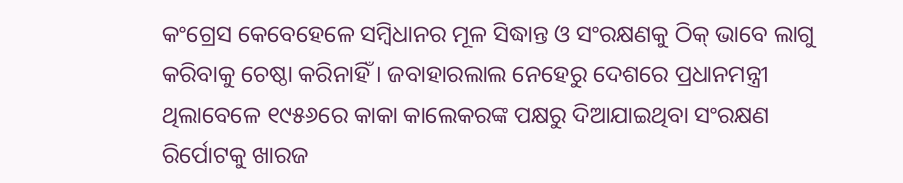କଂଗ୍ରେସ କେବେହେଳେ ସମ୍ବିଧାନର ମୂଳ ସିଦ୍ଧାନ୍ତ ଓ ସଂରକ୍ଷଣକୁ ଠିକ୍ ଭାବେ ଲାଗୁ କରିବାକୁ ଚେଷ୍ଠା କରିନାହିଁ । ଜବାହାରଲାଲ ନେହେରୁ ଦେଶରେ ପ୍ରଧାନମନ୍ତ୍ରୀ ଥିଲାବେଳେ ୧୯୫୬ରେ କାକା କାଲେକରଙ୍କ ପକ୍ଷରୁ ଦିଆଯାଇଥିବା ସଂରକ୍ଷଣ ରିର୍ପୋଟକୁ ଖାରଜ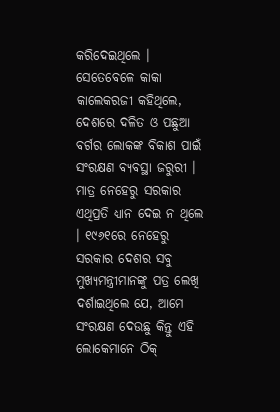କରିଦେଇଥିଲେ । ସେତେବେଳେ କାକା କାଲେକରଜୀ କହିଥିଲେ, ଦେଶରେ ଦଳିତ ଓ ପଛୁଆ ବର୍ଗର ଲୋକଙ୍କ ବିକାଶ ପାଇଁ ସଂରକ୍ଷଣ ବ୍ୟବସ୍ଥା ଜରୁରୀ । ମାତ୍ର ନେହେରୁ ସରକାର ଏଥିପ୍ରତି ଧ୍ୟାନ ଦେଇ ନ ଥିଲେ । ୧୯୬୧ରେ ନେହେରୁ ସରକାର ଦେଶର ସବୁ ମୁଖ୍ୟମନ୍ତ୍ରୀମାନଙ୍କୁ ପତ୍ର ଲେଖି ଦର୍ଶାଇଥିଲେ ଯେ, ଆମେ ସଂରକ୍ଷଣ ଦେଉଛୁ କିନ୍ତୁ ଏହି ଲୋକେମାନେ ଠିକ୍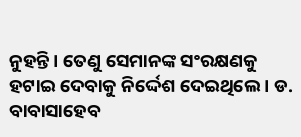ନୁହନ୍ତି । ତେଣୁ ସେମାନଙ୍କ ସଂରକ୍ଷଣକୁ ହଟାଇ ଦେବାକୁ ନିର୍ଦ୍ଦେଶ ଦେଇଥିଲେ । ଡ. ବାବାସାହେବ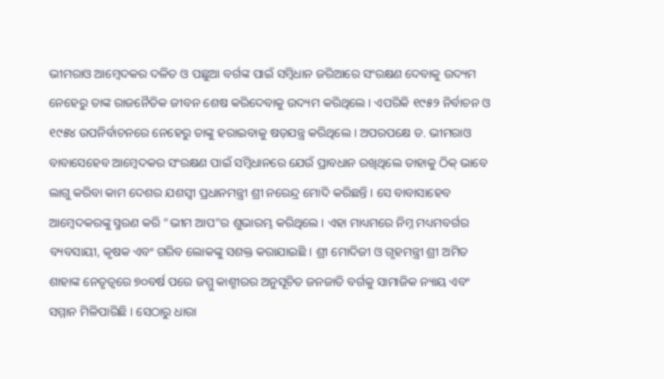ଭୀମରାଓ ଆମ୍ବେଦକର ଦଳିତ ଓ ପଛୁଆ ବର୍ଗଙ୍କ ପାଇଁ ସମ୍ବିଧାନ ଜରିଆରେ ସଂରକ୍ଷଣ ଦେବାକୁ ଉଦ୍ୟମ ନେହେରୁ ତାଙ୍କ ରାଜନୈତିକ ଜୀବନ ଶେଷ କରିଦେବାକୁ ଉଦ୍ୟମ କରିଥିଲେ । ଏପରିକି ୧୯୫୨ ନିର୍ବାଚନ ଓ ୧୯୫୪ ଉପନିର୍ବାଚନରେ ନେହେରୁ ତାଙ୍କୁ ହରାଇବାକୁ ଷଡ଼ଯନ୍ତ୍ର କରିଥିଲେ । ଅପରପକ୍ଷେ ଡ. ଭୀମରାଓ ବାବାସେହେବ ଆମ୍ବେଦକର ସଂରକ୍ଷଣ ପାଇଁ ସମ୍ବିଧାନରେ ଯେଉଁ ପ୍ରାବଧାନ ରଖିଥିଲେ ତାହାକୁ ଠିକ୍ ଭାବେ ଲାଗୁ କରିବା କାମ ଦେଶର ଯଶସ୍ୱୀ ପ୍ରଧାନମନ୍ତ୍ରୀ ଶ୍ରୀ ନରେନ୍ଦ୍ର ମୋଦି କରିଛନ୍ତି । ସେ ବାବାସାହେବ ଆମ୍ବେଦକରଙ୍କୁ ସ୍ମରଣ କରି “ଭୀମ ଆପ”ର ଶୁଭାରମ୍ଭ କରିଥିଲେ । ଏହା ମାଧ୍ୟମରେ ନିମ୍ନ ମଧ୍ୟମବର୍ଗର ବ୍ୟବସାୟୀ, କୃଷକ ଏବଂ ଗରିବ ଲୋକଙ୍କୁ ସଶକ୍ତ କରାଯାଇଛି । ଶ୍ରୀ ମୋଦିଜୀ ଓ ଗୃହମନ୍ତ୍ରୀ ଶ୍ରୀ ଅମିତ ଶାହାଙ୍କ ନେତୃତ୍ୱରେ ୭୦ବର୍ଷ ପରେ ଜମ୍ମୁ କାଶ୍ମୀରର ଅନୁସୂଚିତ ଜନଜାତି ବର୍ଗକୁ ସାମାଜିକ ନ୍ୟାୟ ଏବଂ ସମ୍ମାନ ମିଳିପାରିଛି । ସେଠାରୁ ଧାରା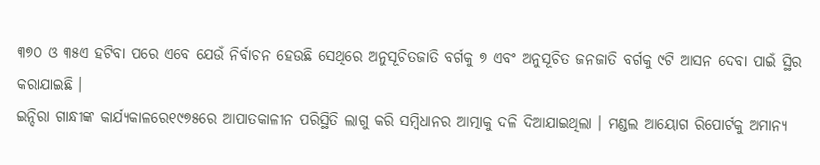୩୭୦ ଓ ୩୫ଏ ହଟିବା ପରେ ଏବେ ଯେଉଁ ନିର୍ବାଚନ ହେଉଛି ସେଥିରେ ଅନୁସୂଚିତଜାତି ବର୍ଗକୁ ୭ ଏବଂ ଅନୁସୂଚିତ ଜନଜାତି ବର୍ଗକୁ ୯ଟି ଆସନ ଦେବା ପାଇଁ ସ୍ଥିର କରାଯାଇଛି ।
ଇନ୍ଦିରା ଗାନ୍ଧୀଙ୍କ କାର୍ଯ୍ୟକାଳରେ୧୯୭୫ରେ ଆପାତକାଳୀନ ପରିସ୍ଥିତି ଲାଗୁ କରି ସମ୍ବିଧାନର ଆତ୍ମାକୁ ଦଳି ଦିଆଯାଇଥିଲା । ମଣ୍ଡଲ ଆୟୋଗ ରିପୋର୍ଟକୁ ଅମାନ୍ୟ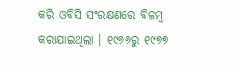କରି ଓବିସି ସଂରକ୍ଷଣରେ ବିଳମ୍ବ କରାଯାଇଥିଲା । ୧୯୬୬ରୁ ୧୯୭୭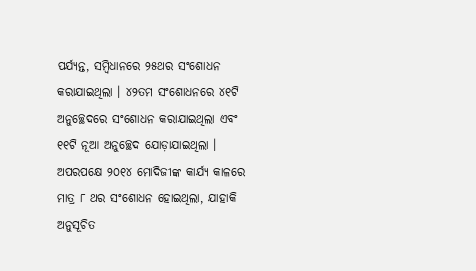ପର୍ଯ୍ୟନ୍ତ, ସମ୍ବିଧାନରେ ୨୫ଥର ସଂଶୋଧନ କରାଯାଇଥିଲା । ୪୨ତମ ସଂଶୋଧନରେ ୪୧ଟି ଅନୁଚ୍ଛେଦରେ ସଂଶୋଧନ କରାଯାଇଥିଲା ଏବଂ ୧୧ଟି ନୂଆ ଅନୁଚ୍ଛେଦ ଯୋଡ଼ାଯାଇଥିଲା । ଅପରପକ୍ଷେ ୨୦୧୪ ମୋଦିଜୀଙ୍କ କାର୍ଯ୍ୟ କାଳରେ ମାତ୍ର ୮ ଥର ସଂଶୋଧନ ହୋଇଥିଲା, ଯାହାକି ଅନୁସୂଚିତ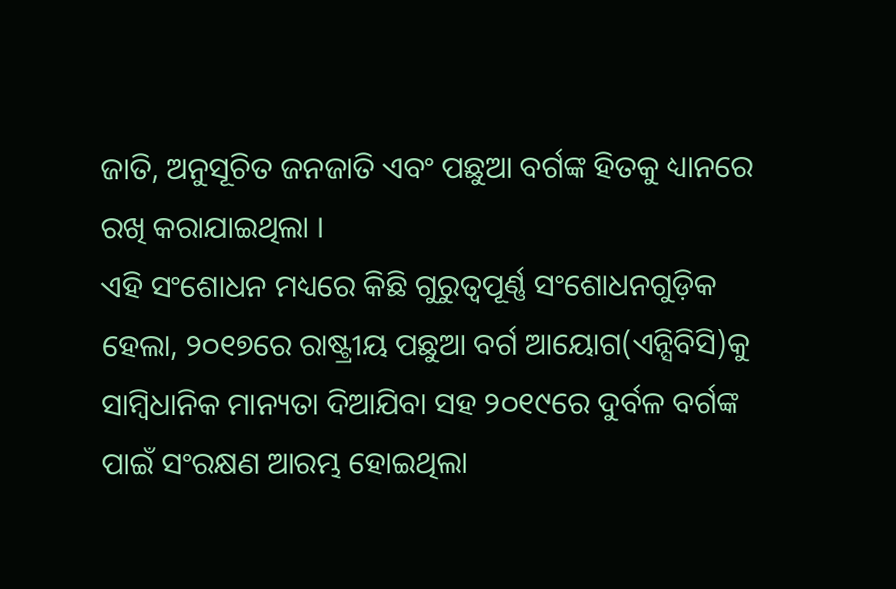ଜାତି, ଅନୁସୂଚିତ ଜନଜାତି ଏବଂ ପଛୁଆ ବର୍ଗଙ୍କ ହିତକୁ ଧ୍ୟାନରେ ରଖି କରାଯାଇଥିଲା ।
ଏହି ସଂଶୋଧନ ମଧ୍ୟରେ କିଛି ଗୁରୁତ୍ୱପୂର୍ଣ୍ଣ ସଂଶୋଧନଗୁଡ଼ିକ ହେଲା, ୨୦୧୭ରେ ରାଷ୍ଟ୍ରୀୟ ପଛୁଆ ବର୍ଗ ଆୟୋଗ(ଏନ୍ସିବିସି)କୁ ସାମ୍ବିଧାନିକ ମାନ୍ୟତା ଦିଆଯିବା ସହ ୨୦୧୯ରେ ଦୁର୍ବଳ ବର୍ଗଙ୍କ ପାଇଁ ସଂରକ୍ଷଣ ଆରମ୍ଭ ହୋଇଥିଲା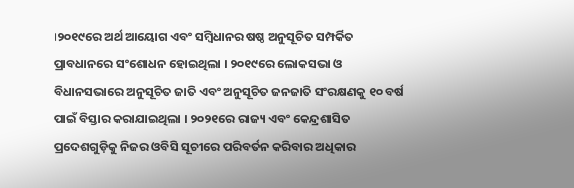।୨୦୧୯ରେ ଅର୍ଥ ଆୟୋଗ ଏବଂ ସମ୍ବିଧାନର ଷଷ୍ଠ ଅନୁସୂଚିତ ସମ୍ପର୍କିତ ପ୍ରାବଧାନରେ ସଂଶୋଧନ ହୋଇଥିଲା । ୨୦୧୯ରେ ଲୋକସଭା ଓ ବିଧାନସଭାରେ ଅନୁସୂଚିତ ଜାତି ଏବଂ ଅନୁସୂଚିତ ଜନଜାତି ସଂରକ୍ଷଣକୁ ୧୦ ବର୍ଷ ପାଇଁ ବିସ୍ତାର କରାଯାଇଥିଲା । ୨୦୨୧ରେ ରାଜ୍ୟ ଏବଂ କେନ୍ଦ୍ରଶାସିତ ପ୍ରଦେଶଗୁଡ଼ିକୁ ନିଜର ଓବିସି ସୂଚୀରେ ପରିବର୍ତନ କରିବାର ଅଧିକାର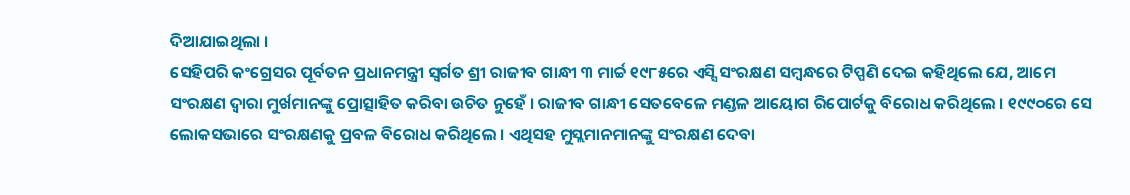ଦିଆଯାଇଥିଲା ।
ସେହିପରି କଂଗ୍ରେସର ପୂର୍ବତନ ପ୍ରଧାନମନ୍ତ୍ରୀ ସ୍ୱର୍ଗତ ଶ୍ରୀ ରାଜୀବ ଗାନ୍ଧୀ ୩ ମାର୍ଚ୍ଚ ୧୯୮୫ରେ ଏସ୍ସି ସଂରକ୍ଷଣ ସମ୍ବନ୍ଧରେ ଟିପ୍ପଣି ଦେଇ କହିଥିଲେ ଯେ, ଆମେ ସଂରକ୍ଷଣ ଦ୍ୱାରା ମୁର୍ଖମାନଙ୍କୁ ପ୍ରୋତ୍ସାହିତ କରିବା ଉଚିତ ନୁହେଁ । ରାଜୀବ ଗାନ୍ଧୀ ସେତବେଳେ ମଣ୍ଡଳ ଆୟୋଗ ରିପୋର୍ଟକୁ ବିରୋଧ କରିଥିଲେ । ୧୯୯୦ରେ ସେ ଲୋକସଭାରେ ସଂରକ୍ଷଣକୁ ପ୍ରବଳ ବିରୋଧ କରିଥିଲେ । ଏଥିସହ ମୁସ୍ଲମାନମାନଙ୍କୁ ସଂରକ୍ଷଣ ଦେବା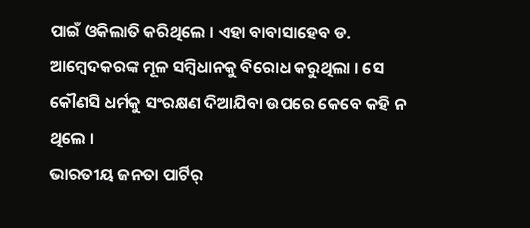ପାଇଁ ଓକିଲାତି କରିଥିଲେ । ଏହା ବାବାସାହେବ ଡ. ଆମ୍ବେଦକରଙ୍କ ମୂଳ ସମ୍ବିଧାନକୁ ବିରୋଧ କରୁଥିଲା । ସେ କୌଣସି ଧର୍ମକୁ ସଂରକ୍ଷଣ ଦିଆଯିବା ଉପରେ କେବେ କହି ନ ଥିଲେ ।
ଭାରତୀୟ ଜନତା ପାର୍ଟିର୍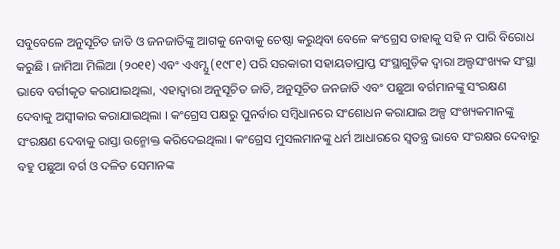ସବୁବେଳେ ଅନୁସୂଚିତ ଜାତି ଓ ଜନଜାତିଙ୍କୁ ଆଗକୁ ନେବାକୁ ଚେଷ୍ଠା କରୁଥିବା ବେଳେ କଂଗ୍ରେସ ତାହାକୁ ସହି ନ ପାରି ବିରୋଧ କରୁଛି । ଜାମିଆ ମିଲିଆ (୨୦୧୧) ଏବଂ ଏଏମ୍ଯୁ (୧୯୮୧) ପରି ସରକାରୀ ସହାୟତାପ୍ରାପ୍ତ ସଂସ୍ଥାଗୁଡ଼ିକ ଦ୍ୱାରା ଅଲ୍ପସଂଖ୍ୟକ ସଂସ୍ଥା ଭାବେ ବର୍ଗୀକୃତ କରାଯାଇଥିଲା, ଏହାଦ୍ୱାରା ଅନୁସୂଚିତ ଜାତି, ଅନୁସୂଚିତ ଜନଜାତି ଏବଂ ପଛୁଆ ବର୍ଗମାନଙ୍କୁ ସଂରକ୍ଷଣ ଦେବାକୁ ଅସ୍ୱୀକାର କରାଯାଇଥିଲା । କଂଗ୍ରେସ ପକ୍ଷରୁ ପୁନର୍ବାର ସମ୍ବିଧାନରେ ସଂଶୋଧନ କରାଯାଇ ଅଳ୍ପ ସଂଖ୍ୟକମାନଙ୍କୁ ସଂରକ୍ଷଣ ଦେବାକୁ ରାସ୍ତା ଉନ୍ମୋକ୍ତ କରିଦେଇଥିଲା । କଂଗ୍ରେସ ମୁସଲମାନଙ୍କୁ ଧର୍ମ ଆଧାରରେ ସ୍ୱତନ୍ତ୍ର ଭାବେ ସଂରକ୍ଷର ଦେବାରୁ ବହୁ ପଛୁଆ ବର୍ଗ ଓ ଦଳିତ ସେମାନଙ୍କ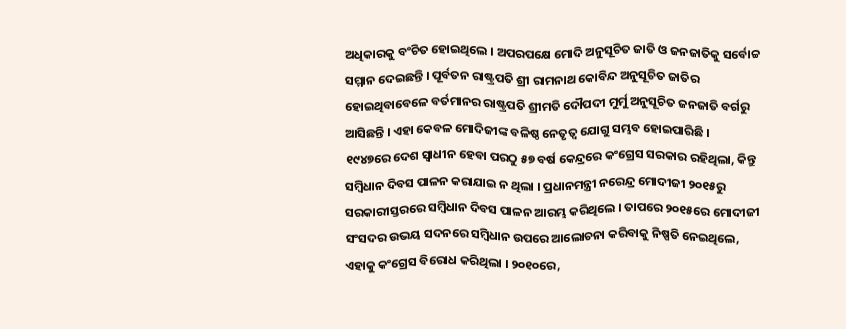ଅଧିକାରକୁ ବଂଚିତ ହୋଇଥିଲେ । ଅପରପକ୍ଷେ ମୋଦି ଅନୁସୂଚିତ ଜାତି ଓ ଜନଜାତିକୁ ସର୍ବୋଚ୍ଚ ସମ୍ମାନ ଦେଇଛନ୍ତି । ପୂର୍ବତନ ରାଷ୍ଟ୍ରପତି ଶ୍ରୀ ରାମନାଥ କୋବିନ୍ଦ ଅନୁସୂଚିତ ଜାତିର ହୋଇଥିବାବେଳେ ବର୍ତମାନର ରାଷ୍ଟ୍ରପତି ଶ୍ରୀମତି ଦୌପଦୀ ମୁର୍ମୁ ଅନୁସୂଚିତ ଜନଜାତି ବର୍ଗରୁ ଆସିଛନ୍ତି । ଏହା କେବଳ ମୋଦିଜୀଙ୍କ ବଳିଷ୍ଠ ନେତୃତ୍ୱ ଯୋଗୁ ସମ୍ଭବ ହୋଇପାରିଛି ।
୧୯୪୭ରେ ଦେଶ ସ୍ୱାଧୀନ ହେବା ପରଠୁ ୫୭ ବର୍ଷ କେନ୍ଦ୍ରରେ କଂଗ୍ରେସ ସରକାର ରହିଥିଲା, କିନ୍ତୁ ସମ୍ବିଧାନ ଦିବସ ପାଳନ କରାଯାଇ ନ ଥିଲା । ପ୍ରଧାନମନ୍ତ୍ରୀ ନରେନ୍ଦ୍ର ମୋଦୀଜୀ ୨୦୧୫ରୁ ସରକାରୀସ୍ତରରେ ସମ୍ବିଧାନ ଦିବସ ପାଳନ ଆରମ୍ଭ କରିଥିଲେ । ତାପରେ ୨୦୧୫ରେ ମୋଦୀଜୀ ସଂସଦର ଉଭୟ ସଦନରେ ସମ୍ବିଧାନ ଉପରେ ଆଲୋଚନା କରିବାକୁ ନିଷ୍ପତି ନେଇଥିଲେ, ଏହାକୁ କଂଗ୍ରେସ ବିରୋଧ କରିଥିଲା । ୨୦୧୦ରେ,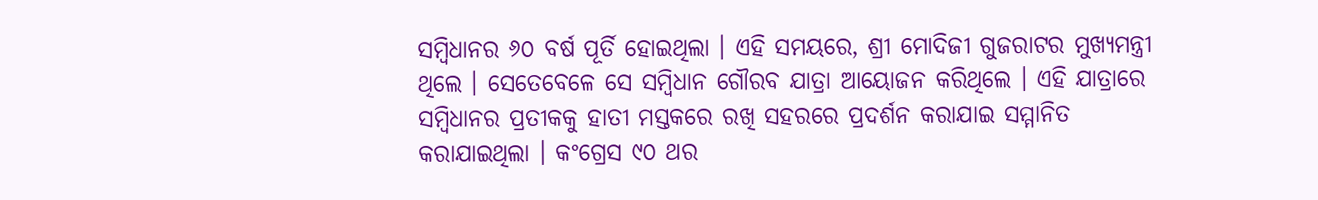ସମ୍ବିଧାନର ୬୦ ବର୍ଷ ପୂର୍ତି ହୋଇଥିଲା । ଏହି ସମୟରେ, ଶ୍ରୀ ମୋଦିଜୀ ଗୁଜରାଟର ମୁଖ୍ୟମନ୍ତ୍ରୀ ଥିଲେ । ସେତେବେଳେ ସେ ସମ୍ବିଧାନ ଗୌରବ ଯାତ୍ରା ଆୟୋଜନ କରିଥିଲେ । ଏହି ଯାତ୍ରାରେ ସମ୍ବିଧାନର ପ୍ରତୀକକୁ ହାତୀ ମସ୍ତକରେ ରଖି ସହରରେ ପ୍ରଦର୍ଶନ କରାଯାଇ ସମ୍ମାନିତ କରାଯାଇଥିଲା । କଂଗ୍ରେସ ୯୦ ଥର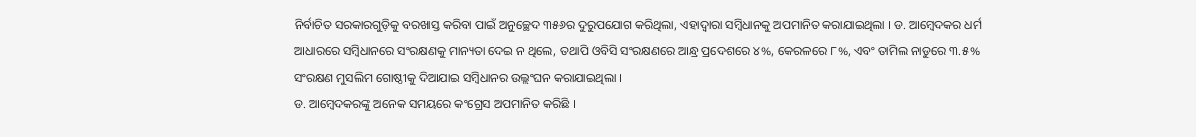ନିର୍ବାଚିତ ସରକାରଗୁଡ଼ିକୁ ବରଖାସ୍ତ କରିବା ପାଇଁ ଅନୁଚ୍ଛେଦ ୩୫୬ର ଦୁରୁପଯୋଗ କରିଥିଲା, ଏହାଦ୍ୱାରା ସମ୍ବିଧାନକୁ ଅପମାନିତ କରାଯାଇଥିଲା । ଡ. ଆମ୍ବେଦକର ଧର୍ମ ଆଧାରରେ ସମ୍ବିଧାନରେ ସଂରକ୍ଷଣକୁ ମାନ୍ୟତା ଦେଇ ନ ଥିଲେ, ତଥାପି ଓବିସି ସଂରକ୍ଷଣରେ ଆନ୍ଧ୍ର ପ୍ରଦେଶରେ ୪%, କେରଳରେ ୮%, ଏବଂ ତାମିଲ ନାଡୁରେ ୩.୫% ସଂରକ୍ଷଣ ମୁସଲିମ ଗୋଷ୍ଠୀକୁ ଦିଆଯାଇ ସମ୍ବିଧାନର ଉଲ୍ଲଂଘନ କରାଯାଇଥିଲା ।
ଡ. ଆମ୍ବେଦକରଙ୍କୁ ଅନେକ ସମୟରେ କଂଗ୍ରେସ ଅପମାନିତ କରିଛି ।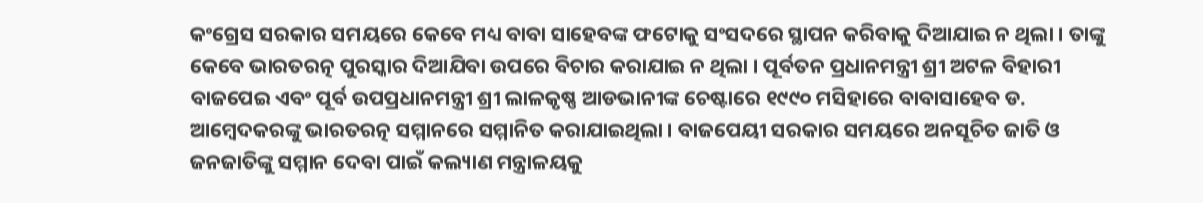କଂଗ୍ରେସ ସରକାର ସମୟରେ କେବେ ମଧ୍ୟ ବାବା ସାହେବଙ୍କ ଫଟୋକୁ ସଂସଦରେ ସ୍ଥାପନ କରିବାକୁ ଦିଆଯାଇ ନ ଥିଲା । ତାଙ୍କୁ କେବେ ଭାରତରତ୍ନ ପୁରସ୍କାର ଦିଆଯିବା ଉପରେ ବିଚାର କରାଯାଇ ନ ଥିଲା । ପୂର୍ବତନ ପ୍ରଧାନମନ୍ତ୍ରୀ ଶ୍ରୀ ଅଟଳ ବିହାରୀ ବାଜପେଇ ଏବଂ ପୂର୍ବ ଉପପ୍ରଧାନମନ୍ତ୍ରୀ ଶ୍ରୀ ଲାଳକୃଷ୍ଣ ଆଡଭାନୀଙ୍କ ଚେଷ୍ଟାରେ ୧୯୯୦ ମସିହାରେ ବାବାସାହେବ ଡ. ଆମ୍ବେଦକରଙ୍କୁ ଭାରତରତ୍ନ ସମ୍ମାନରେ ସମ୍ମାନିତ କରାଯାଇଥିଲା । ବାଜପେୟୀ ସରକାର ସମୟରେ ଅନସୂଚିତ ଜାତି ଓ ଜନଜାତିଙ୍କୁ ସମ୍ମାନ ଦେବା ପାଇଁ କଲ୍ୟାଣ ମନ୍ତ୍ରାଳୟକୁ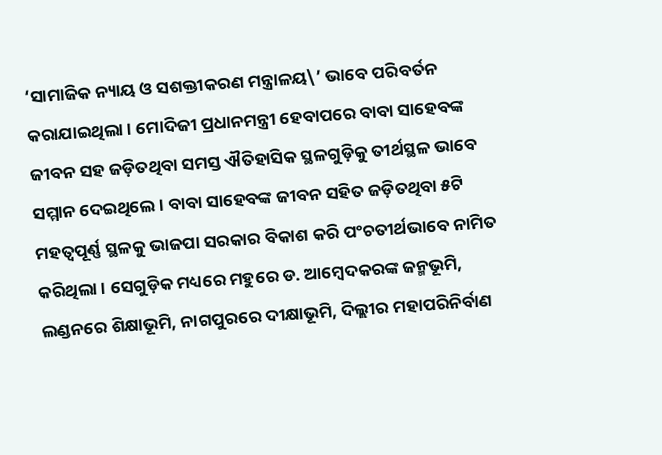‘ସାମାଜିକ ନ୍ୟାୟ ଓ ସଶକ୍ତୀକରଣ ମନ୍ତ୍ରାଳୟ\’ ଭାବେ ପରିବର୍ତନ କରାଯାଇଥିଲା । ମୋଦିଜୀ ପ୍ରଧାନମନ୍ତ୍ରୀ ହେବାପରେ ବାବା ସାହେବଙ୍କ ଜୀବନ ସହ ଜଡ଼ିତଥିବା ସମସ୍ତ ଐତିହାସିକ ସ୍ଥଳଗୁଡ଼ିକୁ ତୀର୍ଥସ୍ଥଳ ଭାବେ ସମ୍ମାନ ଦେଇଥିଲେ । ବାବା ସାହେବଙ୍କ ଜୀବନ ସହିତ ଜଡ଼ିତଥିବା ୫ଟି ମହତ୍ୱପୂର୍ଣ୍ଣ ସ୍ଥଳକୁ ଭାଜପା ସରକାର ବିକାଶ କରି ପଂଚତୀର୍ଥଭାବେ ନାମିତ କରିଥିଲା । ସେଗୁଡ଼ିକ ମଧ୍ୟରେ ମହୁରେ ଡ. ଆମ୍ବେଦକରଙ୍କ ଜନ୍ମଭୂମି, ଲଣ୍ଡନରେ ଶିକ୍ଷାଭୂମି, ନାଗପୁରରେ ଦୀକ୍ଷାଭୂମି, ଦିଲ୍ଲୀର ମହାପରିନିର୍ବାଣ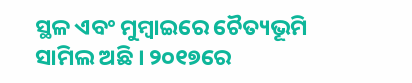ସ୍ଥଳ ଏବଂ ମୁମ୍ବାଇରେ ଚୈତ୍ୟଭୂମି ସାମିଲ ଅଛି । ୨୦୧୭ରେ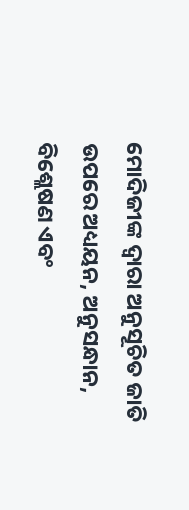ମୋଦିଜୀଙ୍କ ଦ୍ୱାରା ଅନୁସୂଚିତ ଜାତି ଉପରେ ଅଧ୍ୟୟନ, ଅନୁସନ୍ଧାନ, ବିଶ୍ଲେଷଣ ଏବଂ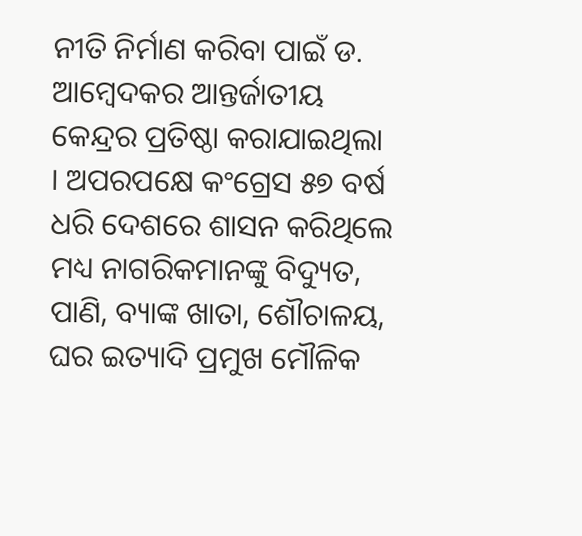ନୀତି ନିର୍ମାଣ କରିବା ପାଇଁ ଡ. ଆମ୍ବେଦକର ଆନ୍ତର୍ଜାତୀୟ କେନ୍ଦ୍ରର ପ୍ରତିଷ୍ଠା କରାଯାଇଥିଲା । ଅପରପକ୍ଷେ କଂଗ୍ରେସ ୫୭ ବର୍ଷ ଧରି ଦେଶରେ ଶାସନ କରିଥିଲେ ମଧ୍ୟ ନାଗରିକମାନଙ୍କୁ ବିଦ୍ୟୁତ, ପାଣି, ବ୍ୟାଙ୍କ ଖାତା, ଶୌଚାଳୟ, ଘର ଇତ୍ୟାଦି ପ୍ରମୁଖ ମୌଳିକ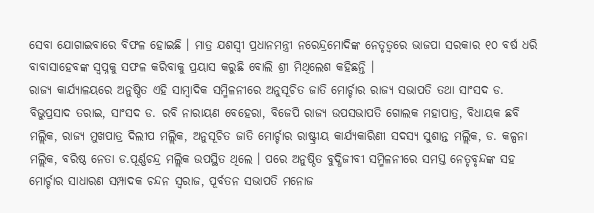ସେବା ଯୋଗାଇବାରେ ବିଫଳ ହୋଇଛି । ମାତ୍ର ଯଶସ୍ୱୀ ପ୍ରଧାନମନ୍ତ୍ରୀ ନରେନ୍ଦ୍ରମୋଦିଙ୍କ ନେତୃତ୍ୱରେ ଭାଜପା ସରକାର ୧୦ ବର୍ଷ ଧରି ବାବାସାହେବଙ୍କ ସ୍ୱପ୍ନକୁ ସଫଳ କରିବାକୁ ପ୍ରୟାସ କରୁଛି ବୋଲି ଶ୍ରୀ ମିଥିଲେଶ କହିଛନ୍ତି ।
ରାଜ୍ୟ କାର୍ଯ୍ୟାଳୟରେ ଅନୁଷ୍ଠିତ ଏହି ସାମ୍ବାଦିକ ସମ୍ମିଳନୀରେ ଅନୁସୂଚିତ ଜାତି ମୋର୍ଚ୍ଚାର ରାଜ୍ୟ ସଭାପତି ତଥା ସାଂସଦ ଡ. ବିଭୁପ୍ରସାଦ ତରାଇ, ସାଂସଦ ଡ. ରବି ନାରାୟଣ ବେହେରା, ବିଜେପି ରାଜ୍ୟ ଉପସଭାପତି ଗୋଲକ ମହାପାତ୍ର, ବିଧାୟକ ଛବି ମଲ୍ଲିକ, ରାଜ୍ୟ ମୁଖପାତ୍ର ଦିଲୀପ ମଲ୍ଲିକ, ଅନୁସୂଚିତ ଜାତି ମୋର୍ଚ୍ଚାର ରାଷ୍ଟ୍ରୀୟ କାର୍ଯ୍ୟକାରିଣୀ ସଦସ୍ୟ ସୁଶାନ୍ତ ମଲ୍ଲିକ, ଡ. କଳ୍ପନା ମଲ୍ଲିକ, ବରିଷ୍ଠ ନେତା ଡ.ପୂର୍ଣ୍ଣଚନ୍ଦ୍ର ମଲ୍ଲିକ ଉପସ୍ଥିତ ଥିଲେ । ପରେ ଅନୁଷ୍ଠିତ ବୁଦ୍ଧିଜୀବୀ ସମ୍ମିଳନୀରେ ସମସ୍ତ ନେତୃବୃନ୍ଦଙ୍କ ସହ ମୋର୍ଚ୍ଚାର ସାଧାରଣ ସମ୍ପାଦକ ଚନ୍ଦନ ସ୍ୱରାଜ, ପୂର୍ବତନ ସଭାପତି ମନୋଜ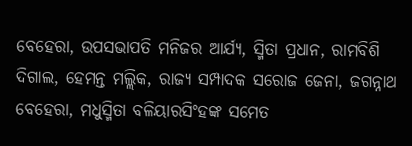ବେହେରା, ଉପସଭାପତି ମନିଜର ଆର୍ଯ୍ୟ, ସ୍ମିତା ପ୍ରଧାନ, ରାମବିଶି ଦିଗାଲ, ହେମନ୍ତ ମଲ୍ଲିକ, ରାଜ୍ୟ ସମ୍ପାଦକ ସରୋଜ ଜେନା, ଜଗନ୍ନାଥ ବେହେରା, ମଧୁସ୍ମିତା ବଳିୟାରସିଂହଙ୍କ ସମେତ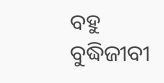ବହୁ ବୁଦ୍ଧିଜୀବୀ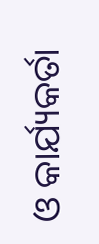ଓ କାର୍ଯ୍ୟକର୍ତା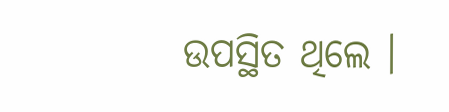ଉପସ୍ଥିତ ଥିଲେ ।